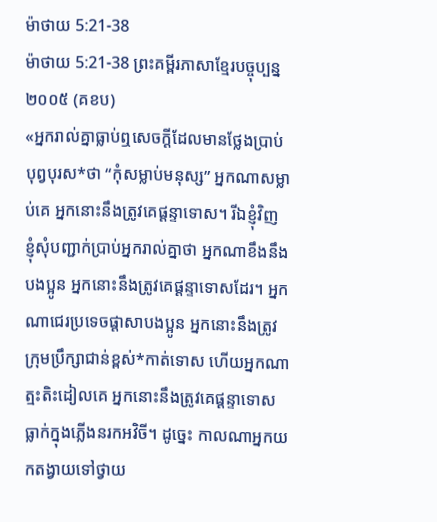ម៉ាថាយ 5:21-38
ម៉ាថាយ 5:21-38 ព្រះគម្ពីរភាសាខ្មែរបច្ចុប្បន្ន ២០០៥ (គខប)
«អ្នករាល់គ្នាធ្លាប់ឮសេចក្ដីដែលមានថ្លែងប្រាប់បុព្វបុរស*ថា “កុំសម្លាប់មនុស្ស” អ្នកណាសម្លាប់គេ អ្នកនោះនឹងត្រូវគេផ្ដន្ទាទោស។ រីឯខ្ញុំវិញ ខ្ញុំសុំបញ្ជាក់ប្រាប់អ្នករាល់គ្នាថា អ្នកណាខឹងនឹងបងប្អូន អ្នកនោះនឹងត្រូវគេផ្ដន្ទាទោសដែរ។ អ្នកណាជេរប្រទេចផ្តាសាបងប្អូន អ្នកនោះនឹងត្រូវក្រុមប្រឹក្សាជាន់ខ្ពស់*កាត់ទោស ហើយអ្នកណាត្មះតិះដៀលគេ អ្នកនោះនឹងត្រូវគេផ្ដន្ទាទោសធ្លាក់ក្នុងភ្លើងនរកអវិចី។ ដូច្នេះ កាលណាអ្នកយកតង្វាយទៅថ្វាយ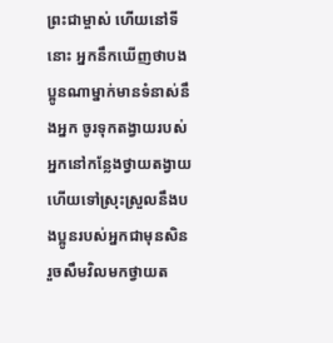ព្រះជាម្ចាស់ ហើយនៅទីនោះ អ្នកនឹកឃើញថាបងប្អូនណាម្នាក់មានទំនាស់នឹងអ្នក ចូរទុកតង្វាយរបស់អ្នកនៅកន្លែងថ្វាយតង្វាយ ហើយទៅស្រុះស្រួលនឹងបងប្អូនរបស់អ្នកជាមុនសិន រួចសឹមវិលមកថ្វាយត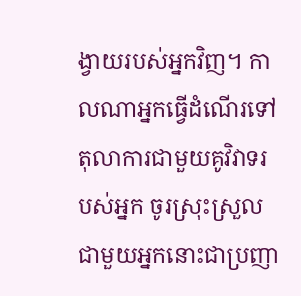ង្វាយរបស់អ្នកវិញ។ កាលណាអ្នកធ្វើដំណើរទៅតុលាការជាមួយគូវិវាទរបស់អ្នក ចូរស្រុះស្រួលជាមួយអ្នកនោះជាប្រញា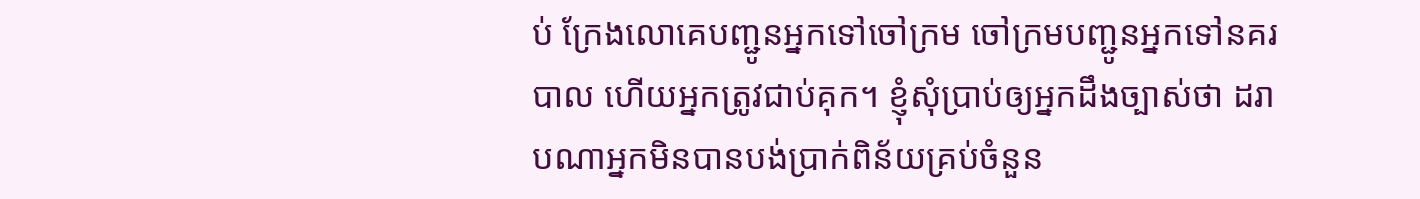ប់ ក្រែងលោគេបញ្ជូនអ្នកទៅចៅក្រម ចៅក្រមបញ្ជូនអ្នកទៅនគរបាល ហើយអ្នកត្រូវជាប់គុក។ ខ្ញុំសុំប្រាប់ឲ្យអ្នកដឹងច្បាស់ថា ដរាបណាអ្នកមិនបានបង់ប្រាក់ពិន័យគ្រប់ចំនួន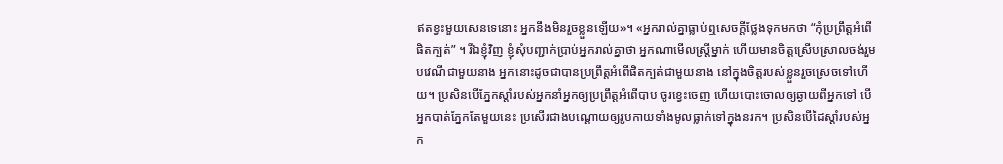ឥតខ្វះមួយសេនទេនោះ អ្នកនឹងមិនរួចខ្លួនឡើយ»។ «អ្នករាល់គ្នាធ្លាប់ឮសេចក្ដីថ្លែងទុកមកថា “កុំប្រព្រឹត្តអំពើផិតក្បត់” ។ រីឯខ្ញុំវិញ ខ្ញុំសុំបញ្ជាក់ប្រាប់អ្នករាល់គ្នាថា អ្នកណាមើលស្ត្រីម្នាក់ ហើយមានចិត្តស្រើបស្រាលចង់រួមបវេណីជាមួយនាង អ្នកនោះដូចជាបានប្រព្រឹត្តអំពើផិតក្បត់ជាមួយនាង នៅក្នុងចិត្តរបស់ខ្លួនរួចស្រេចទៅហើយ។ ប្រសិនបើភ្នែកស្ដាំរបស់អ្នកនាំអ្នកឲ្យប្រព្រឹត្តអំពើបាប ចូរខ្វេះចេញ ហើយបោះចោលឲ្យឆ្ងាយពីអ្នកទៅ បើអ្នកបាត់ភ្នែកតែមួយនេះ ប្រសើរជាងបណ្ដោយឲ្យរូបកាយទាំងមូលធ្លាក់ទៅក្នុងនរក។ ប្រសិនបើដៃស្ដាំរបស់អ្នក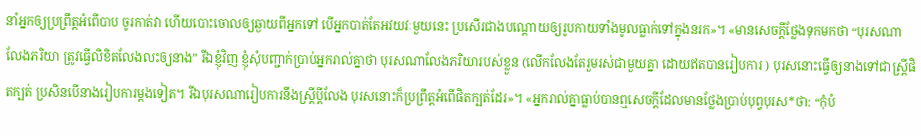នាំអ្នកឲ្យប្រព្រឹត្តអំពើបាប ចូរកាត់វា ហើយបោះចោលឲ្យឆ្ងាយពីអ្នកទៅ បើអ្នកបាត់តែអវយវៈមួយនេះ ប្រសើរជាងបណ្ដោយឲ្យរូបកាយទាំងមូលធ្លាក់ទៅក្នុងនរក»។ «មានសេចក្ដីថ្លែងទុកមកថា “បុរសណាលែងភរិយា ត្រូវធ្វើលិខិតលែងលះឲ្យនាង” រីឯខ្ញុំវិញ ខ្ញុំសុំបញ្ជាក់ប្រាប់អ្នករាល់គ្នាថា បុរសណាលែងភរិយារបស់ខ្លួន (លើកលែងតែរួមរស់ជាមួយគ្នា ដោយឥតបានរៀបការ ) បុរសនោះធ្វើឲ្យនាងទៅជាស្ត្រីផិតក្បត់ ប្រសិនបើនាងរៀបការម្ដងទៀត។ រីឯបុរសណារៀបការនឹងស្ត្រីប្ដីលែង បុរសនោះក៏ប្រព្រឹត្តអំពើផិតក្បត់ដែរ»។ «អ្នករាល់គ្នាធ្លាប់បានឮសេចក្ដីដែលមានថ្លែងប្រាប់បុព្វបុរស*ថា: “កុំបំ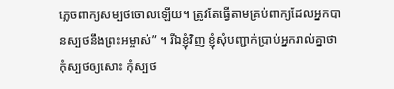ភ្លេចពាក្យសម្បថចោលឡើយ។ ត្រូវតែធ្វើតាមគ្រប់ពាក្យដែលអ្នកបានស្បថនឹងព្រះអម្ចាស់” ។ រីឯខ្ញុំវិញ ខ្ញុំសុំបញ្ជាក់ប្រាប់អ្នករាល់គ្នាថា កុំស្បថឲ្យសោះ កុំស្បថ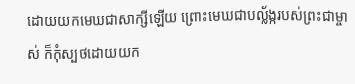ដោយយកមេឃជាសាក្សីឡើយ ព្រោះមេឃជាបល្ល័ង្ករបស់ព្រះជាម្ចាស់ ក៏កុំស្បថដោយយក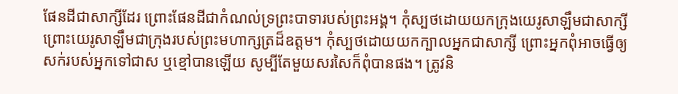ផែនដីជាសាក្សីដែរ ព្រោះផែនដីជាកំណល់ទ្រព្រះបាទារបស់ព្រះអង្គ។ កុំស្បថដោយយកក្រុងយេរូសាឡឹមជាសាក្សី ព្រោះយេរូសាឡឹមជាក្រុងរបស់ព្រះមហាក្សត្រដ៏ឧត្ដម។ កុំស្បថដោយយកក្បាលអ្នកជាសាក្សី ព្រោះអ្នកពុំអាចធ្វើឲ្យសក់របស់អ្នកទៅជាស ឬខ្មៅបានឡើយ សូម្បីតែមួយសរសៃក៏ពុំបានផង។ ត្រូវនិ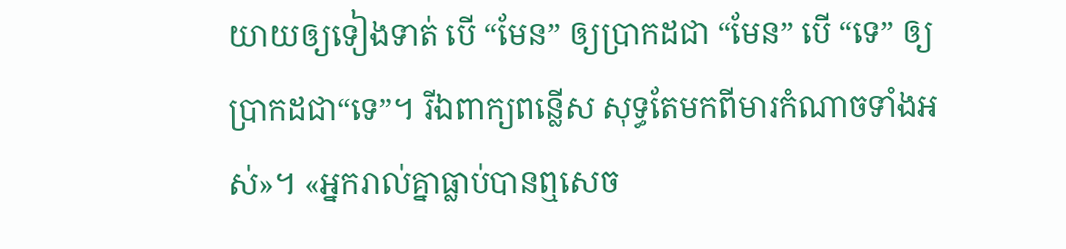យាយឲ្យទៀងទាត់ បើ “មែន” ឲ្យប្រាកដជា “មែន” បើ “ទេ” ឲ្យប្រាកដជា“ទេ”។ រីឯពាក្យពន្លើស សុទ្ធតែមកពីមារកំណាចទាំងអស់»។ «អ្នករាល់គ្នាធ្លាប់បានឮសេច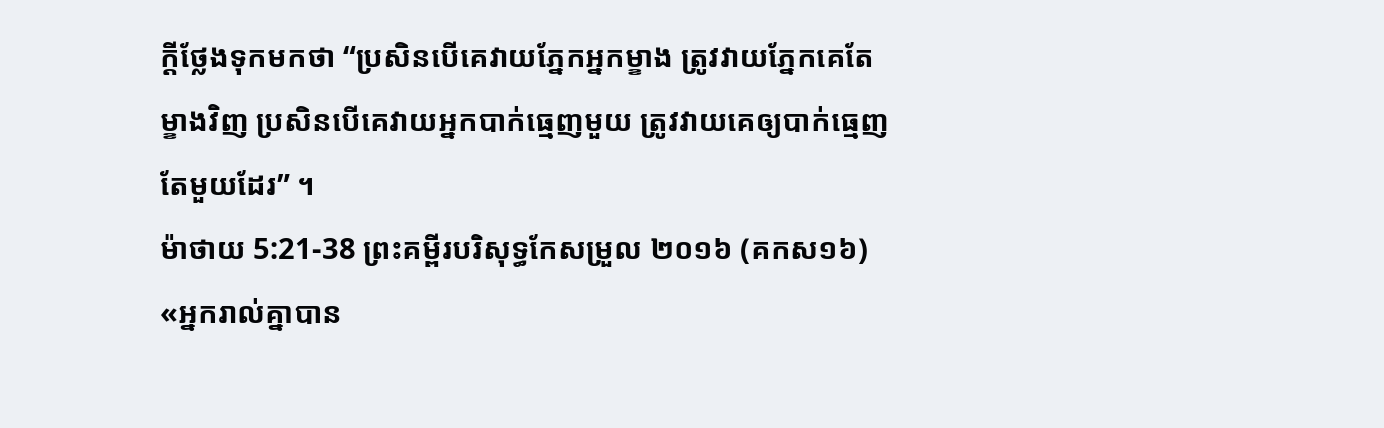ក្ដីថ្លែងទុកមកថា “ប្រសិនបើគេវាយភ្នែកអ្នកម្ខាង ត្រូវវាយភ្នែកគេតែម្ខាងវិញ ប្រសិនបើគេវាយអ្នកបាក់ធ្មេញមួយ ត្រូវវាយគេឲ្យបាក់ធ្មេញតែមួយដែរ” ។
ម៉ាថាយ 5:21-38 ព្រះគម្ពីរបរិសុទ្ធកែសម្រួល ២០១៦ (គកស១៦)
«អ្នករាល់គ្នាបាន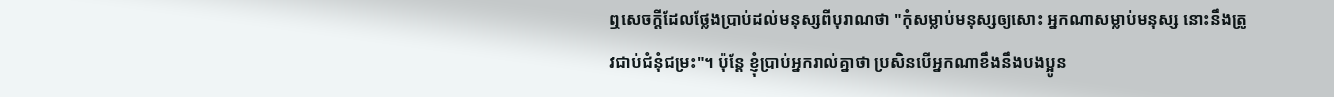ឮសេចក្តីដែលថ្លែងប្រាប់ដល់មនុស្សពីបុរាណថា "កុំសម្លាប់មនុស្សឲ្យសោះ អ្នកណាសម្លាប់មនុស្ស នោះនឹងត្រូវជាប់ជំនុំជម្រះ"។ ប៉ុន្តែ ខ្ញុំប្រាប់អ្នករាល់គ្នាថា ប្រសិនបើអ្នកណាខឹងនឹងបងប្អូន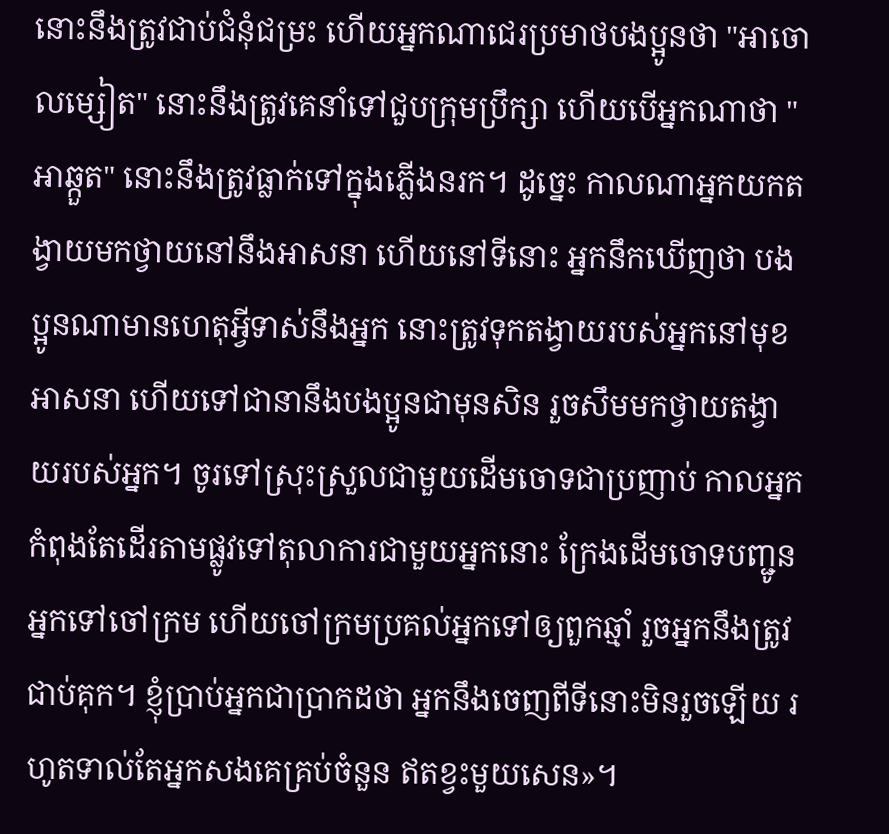នោះនឹងត្រូវជាប់ជំនុំជម្រះ ហើយអ្នកណាជេរប្រមាថបងប្អូនថា "អាចោលម្សៀត" នោះនឹងត្រូវគេនាំទៅជួបក្រុមប្រឹក្សា ហើយបើអ្នកណាថា "អាឆ្កួត" នោះនឹងត្រូវធ្លាក់ទៅក្នុងភ្លើងនរក។ ដូច្នេះ កាលណាអ្នកយកតង្វាយមកថ្វាយនៅនឹងអាសនា ហើយនៅទីនោះ អ្នកនឹកឃើញថា បងប្អូនណាមានហេតុអ្វីទាស់នឹងអ្នក នោះត្រូវទុកតង្វាយរបស់អ្នកនៅមុខអាសនា ហើយទៅជានានឹងបងប្អូនជាមុនសិន រួចសឹមមកថ្វាយតង្វាយរបស់អ្នក។ ចូរទៅស្រុះស្រួលជាមួយដើមចោទជាប្រញាប់ កាលអ្នកកំពុងតែដើរតាមផ្លូវទៅតុលាការជាមួយអ្នកនោះ ក្រែងដើមចោទបញ្ជូនអ្នកទៅចៅក្រម ហើយចៅក្រមប្រគល់អ្នកទៅឲ្យពួកឆ្មាំ រួចអ្នកនឹងត្រូវជាប់គុក។ ខ្ញុំប្រាប់អ្នកជាប្រាកដថា អ្នកនឹងចេញពីទីនោះមិនរួចឡើយ រហូតទាល់តែអ្នកសងគេគ្រប់ចំនួន ឥតខ្វះមួយសេន»។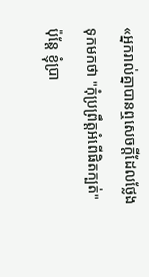«អ្នករាល់គ្នាបានឮសេចក្តីដែលថ្លែងទុកមកថា "កុំប្រព្រឹត្តអំពើផិតក្បត់" ប៉ុន្តែ ខ្ញុំប្រា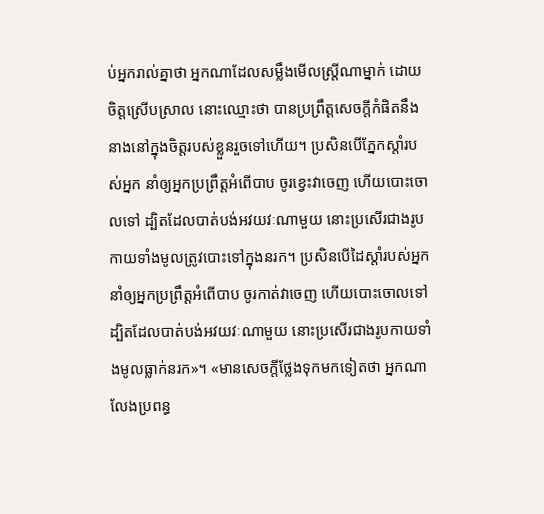ប់អ្នករាល់គ្នាថា អ្នកណាដែលសម្លឹងមើលស្ត្រីណាម្នាក់ ដោយចិត្តស្រើបស្រាល នោះឈ្មោះថា បានប្រព្រឹត្តសេចក្តីកំផិតនឹងនាងនៅក្នុងចិត្តរបស់ខ្លួនរួចទៅហើយ។ ប្រសិនបើភ្នែកស្តាំរបស់អ្នក នាំឲ្យអ្នកប្រព្រឹត្តអំពើបាប ចូរខ្វេះវាចេញ ហើយបោះចោលទៅ ដ្បិតដែលបាត់បង់អវយវៈណាមួយ នោះប្រសើរជាងរូបកាយទាំងមូលត្រូវបោះទៅក្នុងនរក។ ប្រសិនបើដៃស្ដាំរបស់អ្នក នាំឲ្យអ្នកប្រព្រឹត្តអំពើបាប ចូរកាត់វាចេញ ហើយបោះចោលទៅ ដ្បិតដែលបាត់បង់អវយវៈណាមួយ នោះប្រសើរជាងរូបកាយទាំងមូលធ្លាក់នរក»។ «មានសេចក្តីថ្លែងទុកមកទៀតថា អ្នកណាលែងប្រពន្ធ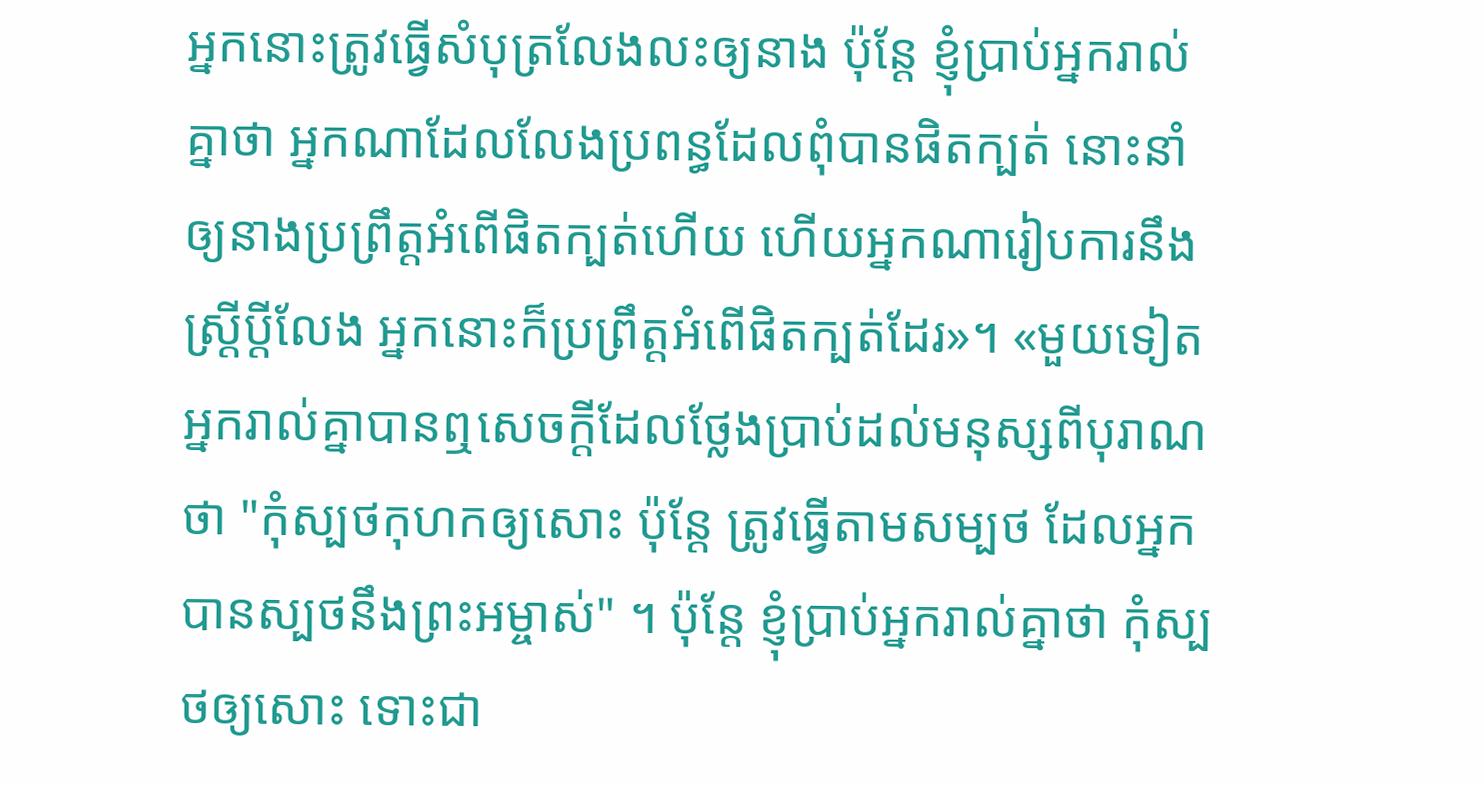អ្នកនោះត្រូវធ្វើសំបុត្រលែងលះឲ្យនាង ប៉ុន្តែ ខ្ញុំប្រាប់អ្នករាល់គ្នាថា អ្នកណាដែលលែងប្រពន្ធដែលពុំបានផិតក្បត់ នោះនាំឲ្យនាងប្រព្រឹត្តអំពើផិតក្បត់ហើយ ហើយអ្នកណារៀបការនឹងស្ត្រីប្តីលែង អ្នកនោះក៏ប្រព្រឹត្តអំពើផិតក្បត់ដែរ»។ «មួយទៀត អ្នករាល់គ្នាបានឮសេចក្តីដែលថ្លែងប្រាប់ដល់មនុស្សពីបុរាណថា "កុំស្បថកុហកឲ្យសោះ ប៉ុន្តែ ត្រូវធ្វើតាមសម្បថ ដែលអ្នកបានស្បថនឹងព្រះអម្ចាស់" ។ ប៉ុន្តែ ខ្ញុំប្រាប់អ្នករាល់គ្នាថា កុំស្បថឲ្យសោះ ទោះជា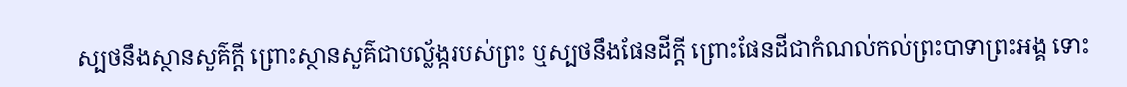ស្បថនឹងស្ថានសួគ៌ក្តី ព្រោះស្ថានសួគ៌ជាបល្ល័ង្ករបស់ព្រះ ឬស្បថនឹងផែនដីក្តី ព្រោះផែនដីជាកំណល់កល់ព្រះបាទាព្រះអង្គ ទោះ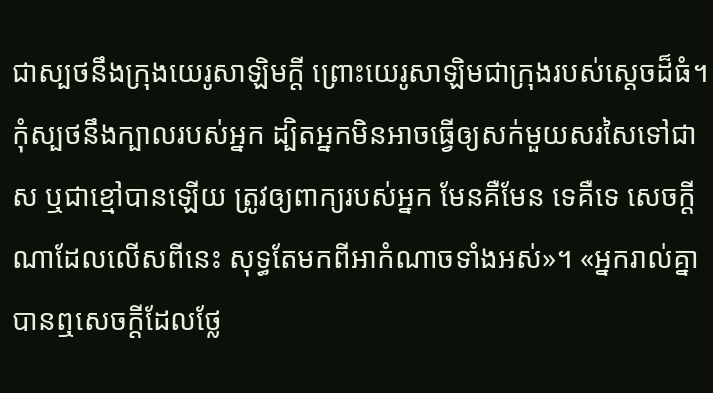ជាស្បថនឹងក្រុងយេរូសាឡិមក្តី ព្រោះយេរូសាឡិមជាក្រុងរបស់ស្តេចដ៏ធំ។ កុំស្បថនឹងក្បាលរបស់អ្នក ដ្បិតអ្នកមិនអាចធ្វើឲ្យសក់មួយសរសៃទៅជាស ឬជាខ្មៅបានឡើយ ត្រូវឲ្យពាក្យរបស់អ្នក មែនគឺមែន ទេគឺទេ សេចក្តីណាដែលលើសពីនេះ សុទ្ធតែមកពីអាកំណាចទាំងអស់»។ «អ្នករាល់គ្នាបានឮសេចក្តីដែលថ្លែ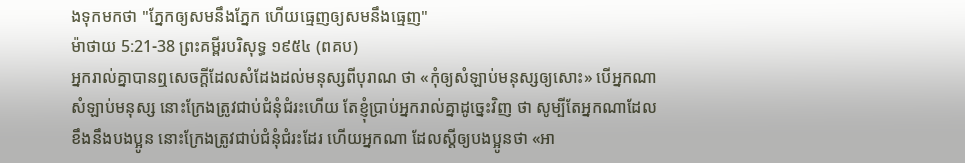ងទុកមកថា "ភ្នែកឲ្យសមនឹងភ្នែក ហើយធ្មេញឲ្យសមនឹងធ្មេញ"
ម៉ាថាយ 5:21-38 ព្រះគម្ពីរបរិសុទ្ធ ១៩៥៤ (ពគប)
អ្នករាល់គ្នាបានឮសេចក្ដីដែលសំដែងដល់មនុស្សពីបុរាណ ថា «កុំឲ្យសំឡាប់មនុស្សឲ្យសោះ» បើអ្នកណាសំឡាប់មនុស្ស នោះក្រែងត្រូវជាប់ជំនុំជំរះហើយ តែខ្ញុំប្រាប់អ្នករាល់គ្នាដូច្នេះវិញ ថា សូម្បីតែអ្នកណាដែលខឹងនឹងបងប្អូន នោះក្រែងត្រូវជាប់ជំនុំជំរះដែរ ហើយអ្នកណា ដែលស្ដីឲ្យបងប្អូនថា «អា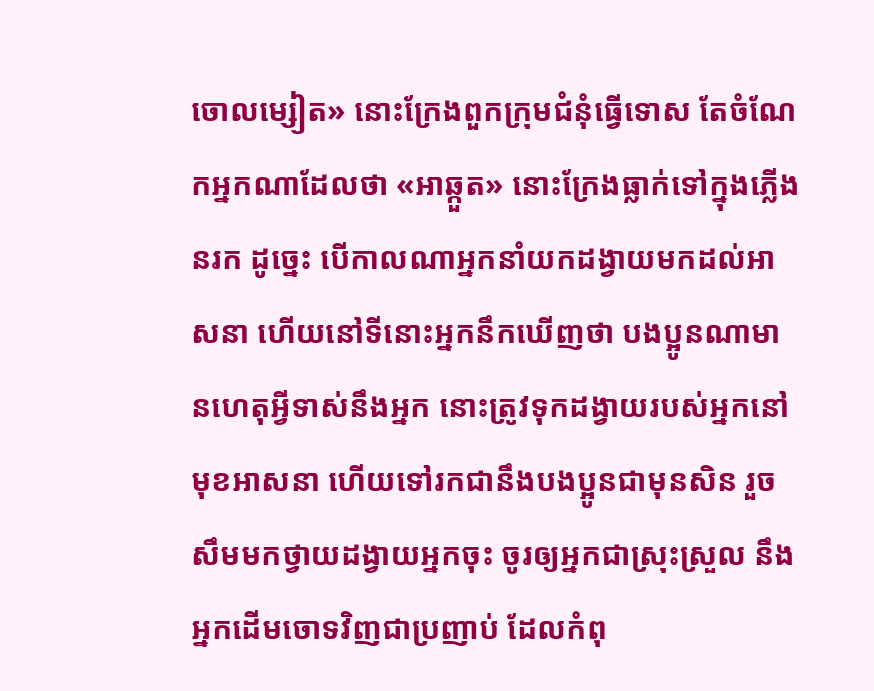ចោលម្សៀត» នោះក្រែងពួកក្រុមជំនុំធ្វើទោស តែចំណែកអ្នកណាដែលថា «អាឆ្កួត» នោះក្រែងធ្លាក់ទៅក្នុងភ្លើងនរក ដូច្នេះ បើកាលណាអ្នកនាំយកដង្វាយមកដល់អាសនា ហើយនៅទីនោះអ្នកនឹកឃើញថា បងប្អូនណាមានហេតុអ្វីទាស់នឹងអ្នក នោះត្រូវទុកដង្វាយរបស់អ្នកនៅមុខអាសនា ហើយទៅរកជានឹងបងប្អូនជាមុនសិន រួចសឹមមកថ្វាយដង្វាយអ្នកចុះ ចូរឲ្យអ្នកជាស្រុះស្រួល នឹងអ្នកដើមចោទវិញជាប្រញាប់ ដែលកំពុ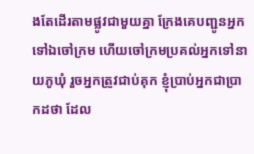ងតែដើរតាមផ្លូវជាមួយគ្នា ក្រែងគេបញ្ជូនអ្នកទៅឯចៅក្រម ហើយចៅក្រមប្រគល់អ្នកទៅនាយភូឃុំ រួចអ្នកត្រូវជាប់គុក ខ្ញុំប្រាប់អ្នកជាប្រាកដថា ដែល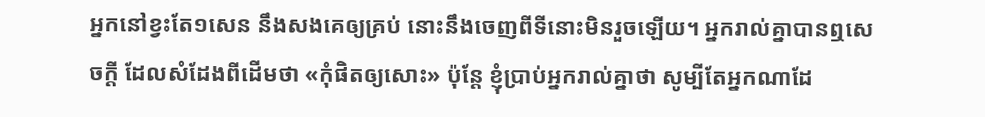អ្នកនៅខ្វះតែ១សេន នឹងសងគេឲ្យគ្រប់ នោះនឹងចេញពីទីនោះមិនរួចឡើយ។ អ្នករាល់គ្នាបានឮសេចក្ដី ដែលសំដែងពីដើមថា «កុំផិតឲ្យសោះ» ប៉ុន្តែ ខ្ញុំប្រាប់អ្នករាល់គ្នាថា សូម្បីតែអ្នកណាដែ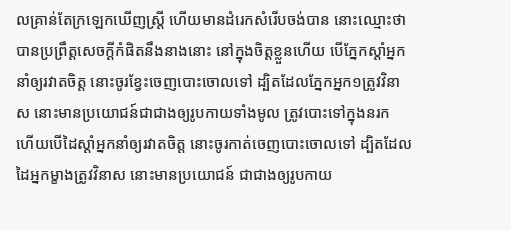លគ្រាន់តែក្រឡេកឃើញស្ត្រី ហើយមានដំរេកសំរើបចង់បាន នោះឈ្មោះថា បានប្រព្រឹត្តសេចក្ដីកំផិតនឹងនាងនោះ នៅក្នុងចិត្តខ្លួនហើយ បើភ្នែកស្តាំអ្នកនាំឲ្យរវាតចិត្ត នោះចូរខ្វែះចេញបោះចោលទៅ ដ្បិតដែលភ្នែកអ្នក១ត្រូវវិនាស នោះមានប្រយោជន៍ជាជាងឲ្យរូបកាយទាំងមូល ត្រូវបោះទៅក្នុងនរក ហើយបើដៃស្តាំអ្នកនាំឲ្យរវាតចិត្ត នោះចូរកាត់ចេញបោះចោលទៅ ដ្បិតដែលដៃអ្នកម្ខាងត្រូវវិនាស នោះមានប្រយោជន៍ ជាជាងឲ្យរូបកាយ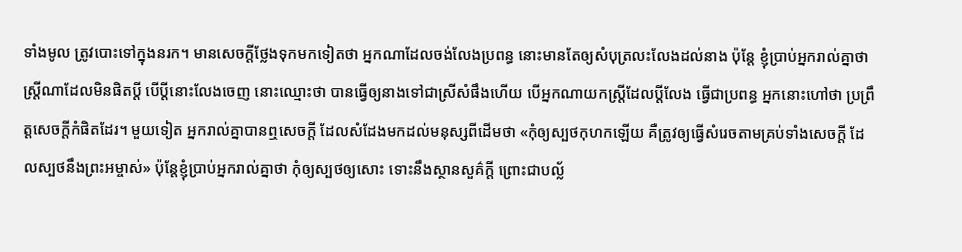ទាំងមូល ត្រូវបោះទៅក្នុងនរក។ មានសេចក្ដីថ្លែងទុកមកទៀតថា អ្នកណាដែលចង់លែងប្រពន្ធ នោះមានតែឲ្យសំបុត្រលះលែងដល់នាង ប៉ុន្តែ ខ្ញុំប្រាប់អ្នករាល់គ្នាថា ស្ត្រីណាដែលមិនផិតប្ដី បើប្ដីនោះលែងចេញ នោះឈ្មោះថា បានធ្វើឲ្យនាងទៅជាស្រីសំផឹងហើយ បើអ្នកណាយកស្ត្រីដែលប្ដីលែង ធ្វើជាប្រពន្ធ អ្នកនោះហៅថា ប្រព្រឹត្តសេចក្ដីកំផិតដែរ។ មួយទៀត អ្នករាល់គ្នាបានឮសេចក្ដី ដែលសំដែងមកដល់មនុស្សពីដើមថា «កុំឲ្យស្បថកុហកឡើយ គឺត្រូវឲ្យធ្វើសំរេចតាមគ្រប់ទាំងសេចក្ដី ដែលស្បថនឹងព្រះអម្ចាស់» ប៉ុន្តែខ្ញុំប្រាប់អ្នករាល់គ្នាថា កុំឲ្យស្បថឲ្យសោះ ទោះនឹងស្ថានសួគ៌ក្តី ព្រោះជាបល្ល័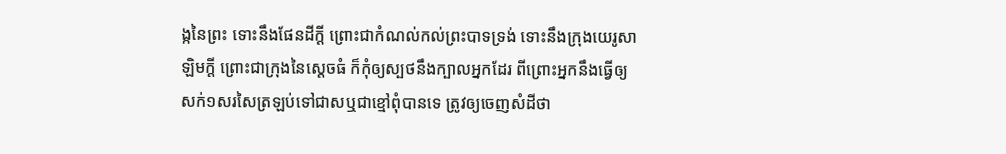ង្កនៃព្រះ ទោះនឹងផែនដីក្តី ព្រោះជាកំណល់កល់ព្រះបាទទ្រង់ ទោះនឹងក្រុងយេរូសាឡិមក្តី ព្រោះជាក្រុងនៃស្តេចធំ ក៏កុំឲ្យស្បថនឹងក្បាលអ្នកដែរ ពីព្រោះអ្នកនឹងធ្វើឲ្យសក់១សរសៃត្រឡប់ទៅជាសឬជាខ្មៅពុំបានទេ ត្រូវឲ្យចេញសំដីថា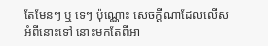តែមែនៗ ឬ ទេៗ ប៉ុណ្ណោះ សេចក្ដីណាដែលលើសអំពីនោះទៅ នោះមកតែពីអា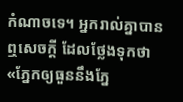កំណាចទេ។ អ្នករាល់គ្នាបានឮសេចក្ដី ដែលថ្លែងទុកថា «ភ្នែកឲ្យធួននឹងភ្នែ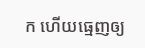ក ហើយធ្មេញឲ្យ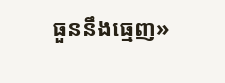ធួននឹងធ្មេញ»